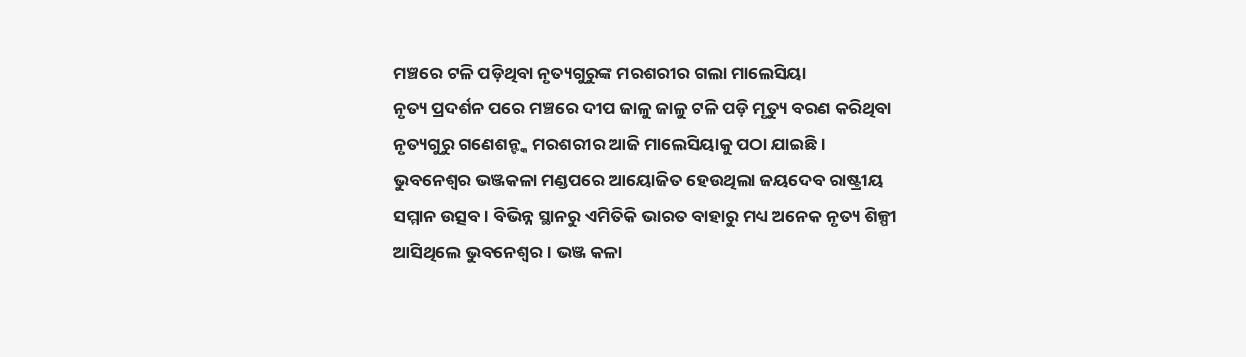ମଞ୍ଚରେ ଟଳି ପଡ଼ିଥିବା ନୃତ୍ୟଗୁରୁଙ୍କ ମରଶରୀର ଗଲା ମାଲେସିୟା
ନୃତ୍ୟ ପ୍ରଦର୍ଶନ ପରେ ମଞ୍ଚରେ ଦୀପ ଜାଳୁ ଜାଳୁ ଟଳି ପଡ଼ି ମୃତ୍ୟୁ ବରଣ କରିଥିବା ନୃତ୍ୟଗୁରୁ ଗଣେଶନ୍ଙ୍କ ମରଶରୀର ଆଜି ମାଲେସିୟାକୁ ପଠା ଯାଇଛି । ଭୁବନେଶ୍ୱର ଭଞ୍ଜକଳା ମଣ୍ଡପରେ ଆୟୋଜିତ ହେଉଥିଲା ଜୟଦେବ ରାଷ୍ଟ୍ରୀୟ ସମ୍ମାନ ଉତ୍ସବ । ବିଭିନ୍ନ ସ୍ଥାନରୁ ଏମିତିକି ଭାରତ ବାହାରୁ ମଧ୍ୟ ଅନେକ ନୃତ୍ୟ ଶିଳ୍ପୀ ଆସିଥିଲେ ଭୁବନେଶ୍ୱର । ଭଞ୍ଜ କଳା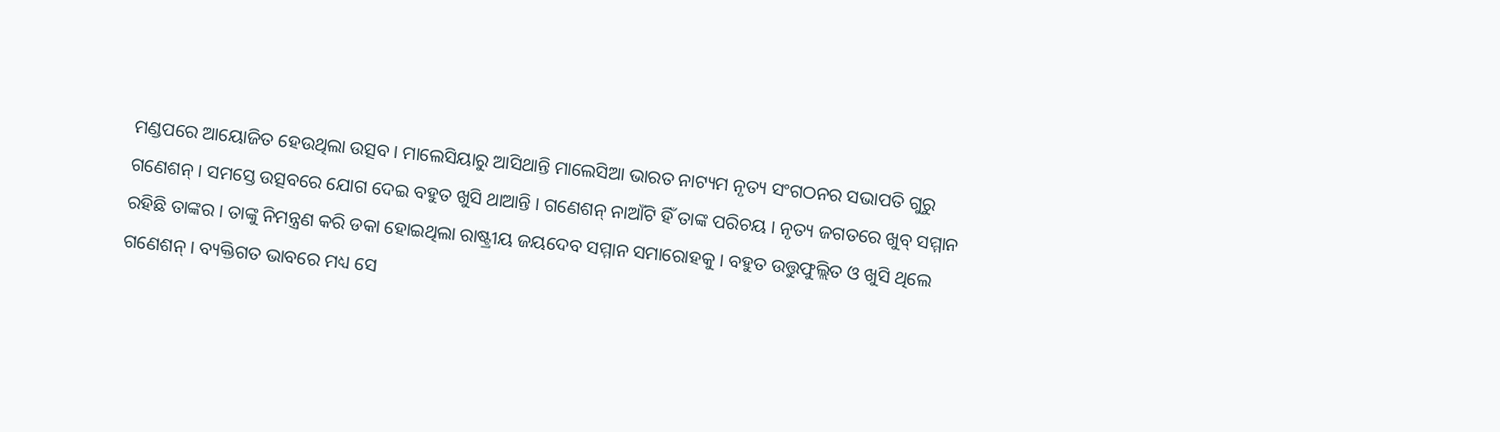ମଣ୍ଡପରେ ଆୟୋଜିତ ହେଉଥିଲା ଉତ୍ସବ । ମାଲେସିୟାରୁ ଆସିଥାନ୍ତି ମାଲେସିଆ ଭାରତ ନାଟ୍ୟମ ନୃତ୍ୟ ସଂଗଠନର ସଭାପତି ଗୁରୁ ଗଣେଶନ୍ । ସମସ୍ତେ ଉତ୍ସବରେ ଯୋଗ ଦେଇ ବହୁତ ଖୁସି ଥାଆନ୍ତି । ଗଣେଶନ୍ ନାଆଁଟି ହିଁ ତାଙ୍କ ପରିଚୟ । ନୃତ୍ୟ ଜଗତରେ ଖୁବ୍ ସମ୍ମାନ ରହିଛି ତାଙ୍କର । ତାଙ୍କୁ ନିମନ୍ତ୍ରଣ କରି ଡକା ହୋଇଥିଲା ରାଷ୍ଟ୍ରୀୟ ଜୟଦେବ ସମ୍ମାନ ସମାରୋହକୁ । ବହୁତ ଉତ୍ତୁଫୁଲ୍ଲିତ ଓ ଖୁସି ଥିଲେ ଗଣେଶନ୍ । ବ୍ୟକ୍ତିଗତ ଭାବରେ ମଧ୍ୟ ସେ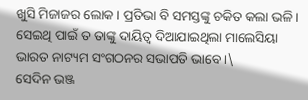ଖୁସି ମିଜାଜର ଲୋକ । ପ୍ରତିଭା ବି ସମସ୍ତଙ୍କୁ ଚକିତ କଲା ଭଳି । ସେଇଥି ପାଇଁ ତ ତାଙ୍କୁ ଦାୟିତ୍ୱ ଦିଆଯାଇଥିଲା ମାଲେସିୟା ଭାରତ ନାଟ୍ୟମ ସଂଗଠନର ସଭାପତି ଭାବେ ।\
ସେଦିନ ଭଞ୍ଜ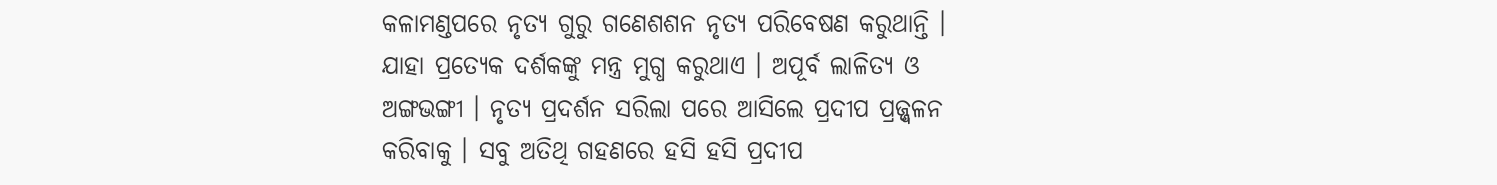କଳାମଣ୍ଡପରେ ନୃତ୍ୟ ଗୁରୁ ଗଣେଶଶନ ନୃତ୍ୟ ପରିବେଷଣ କରୁଥାନ୍ତି । ଯାହା ପ୍ରତ୍ୟେକ ଦର୍ଶକଙ୍କୁ ମନ୍ତ୍ର ମୁଗ୍ଧ କରୁଥାଏ । ଅପୂର୍ବ ଲାଳିତ୍ୟ ଓ ଅଙ୍ଗଭଙ୍ଗୀ । ନୃତ୍ୟ ପ୍ରଦର୍ଶନ ସରିଲା ପରେ ଆସିଲେ ପ୍ରଦୀପ ପ୍ରଜ୍ଜ୍ୱଳନ କରିବାକୁ । ସବୁ ଅତିଥି ଗହଣରେ ହସି ହସି ପ୍ରଦୀପ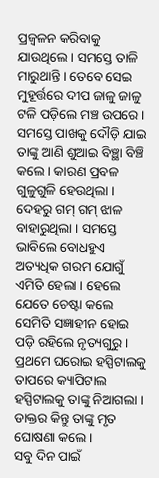ପ୍ରଜ୍ବଳନ କରିବାକୁ ଯାଉଥିଲେ । ସମସ୍ତେ ତାଳି ମାରୁଥାନ୍ତି । ତେବେ ସେଇ ମୁହୂର୍ତ୍ତରେ ଦୀପ ଜାଳୁ ଜାଳୁ ଟଳି ପଡ଼ିଲେ ମଞ୍ଚ ଉପରେ । ସମସ୍ତେ ପାଖକୁ ଦୌଡ଼ି ଯାଇ ତାଙ୍କୁ ଆଣି ଶୁଆଇ ବିଞ୍ଛା ବିଞ୍ଚି କଲେ । କାରଣ ପ୍ରବଳ ଗୁଳୁଗୁଳି ହେଉଥିଲା । ଦେହରୁ ଗମ୍ ଗମ୍ ଝାଳ ବାହାରୁଥିଲା । ସମସ୍ତେ ଭାବିଲେ ବୋଧହୁଏ ଅତ୍ୟଧିକ ଗରମ ଯୋଗୁଁ ଏମିତି ହେଲା । ହେଲେ ଯେତେ ଚେଷ୍ଟା କଲେ ସେମିତି ସଜ୍ଞାହୀନ ହୋଇ ପଡ଼ି ରହିଲେ ନୃତ୍ୟଗୁରୁ । ପ୍ରଥମେ ଘରୋଇ ହସ୍ପିଟାଲକୁ ତାପରେ କ୍ୟାପିଟାଲ ହସ୍ପିଟାଲକୁ ତାଙ୍କୁ ନିଆଗଲା । ଡାକ୍ତର କିନ୍ତୁ ତାଙ୍କୁ ମୃତ ଘୋଷଣା କଲେ ।
ସବୁ ଦିନ ପାଇଁ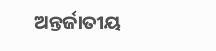ଅନ୍ତର୍ଜାତୀୟ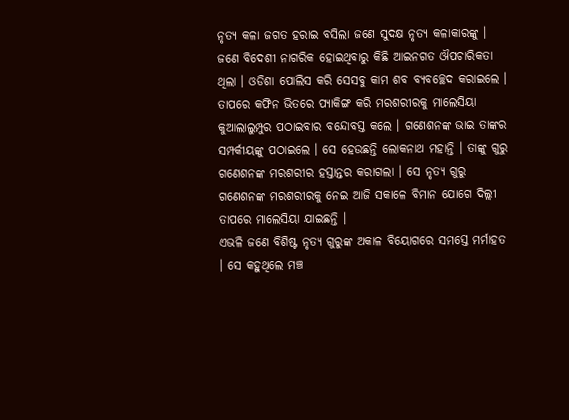ନୃତ୍ୟ କଳା ଜଗତ ହରାଇ ବସିଲା ଜଣେ ସୁଦକ୍ଷ ନୃତ୍ୟ କଳାକାରଙ୍କୁ । ଜଣେ ବିଦେଶୀ ନାଗରିକ ହୋଇଥିବାରୁ କିଛି ଆଇନଗତ ଔପଚାରିକତା ଥିଲା । ଓଡିଶା ପୋଲିସ କରି ସେସବୁ କାମ ଶବ ବ୍ୟବଚ୍ଛେଦ କରାଇଲେ । ତାପରେ କଫିନ ଭିତରେ ପ୍ୟାକିଙ୍ଗ କରି ମରଶରୀରକୁ ମାଲେସିୟା କୁଆଲାଲୁମ୍ପୁର ପଠାଇବାର ବନ୍ଦୋବସ୍ତ କଲେ । ଗଣେଶନଙ୍କ ଭାଇ ତାଙ୍କର ସମ୍ପର୍କୀୟଙ୍କୁ ପଠାଇଲେ । ସେ ହେଉଛନ୍ତି ଲୋକନାଥ ମହାନ୍ତି । ତାଙ୍କୁ ଗୁରୁ ଗଣେଶନଙ୍କ ମରଶରୀର ହସ୍ତାନ୍ତର କରାଗଲା । ସେ ନୃତ୍ୟ ଗୁରୁ ଗଣେଶନଙ୍କ ମରଶରୀରକୁ ନେଇ ଆଜି ସକାଳେ ବିମାନ ଯୋଗେ ଦିଲ୍ଲୀ ତାପରେ ମାଲେସିୟା ଯାଇଛନ୍ତି ।
ଏଭଳି ଜଣେ ବିଶିଷ୍ଟ ନୃତ୍ୟ ଗୁରୁଙ୍କ ଅକାଳ ବିୟୋଗରେ ସମସ୍ତେ ମର୍ମାହତ । ସେ କହୁଥିଲେ ମଞ୍ଚ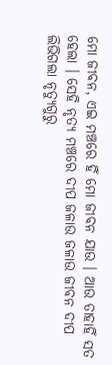ମୋ ଜୀବନ, ଏଇ ମଞ୍ଚରେ ହିଁ ମୋ ଜୀବନ ଯାଉ । ଆଉ ତାହାହିଁ ସତ ହେଲା । ସେହି ନୃତ୍ୟ ମଞ୍ଚରେ ଦୀପ ଜଳାଉ ଜଳାଉ ଜୀବନ ଦୀପ ଲିଭିଗଲା ନୃତ୍ୟୁଗୁରୁ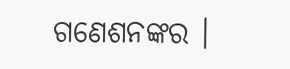ଗଣେଶନଙ୍କର ।